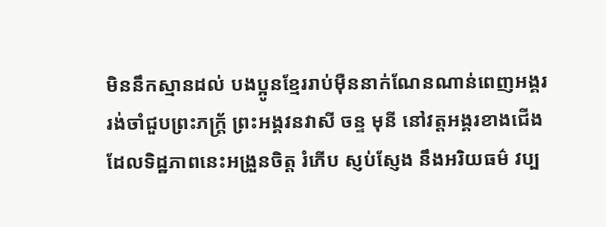មិននឹកស្មានដល់ បងប្អូនខ្មែររាប់ម៉ឺននាក់ណែនណាន់ពេញអង្គរ រង់ចាំជួបព្រះភក្ត្រ័ ព្រះអង្គវនវាសី ចន្ទ មុនី នៅវត្តអង្គរខាងជើង ដែលទិដ្ឋភាពនេះអង្រួនចិត្ត រំភើប ស្ញប់ស្ញែង នឹងអរិយធម៌ វប្ប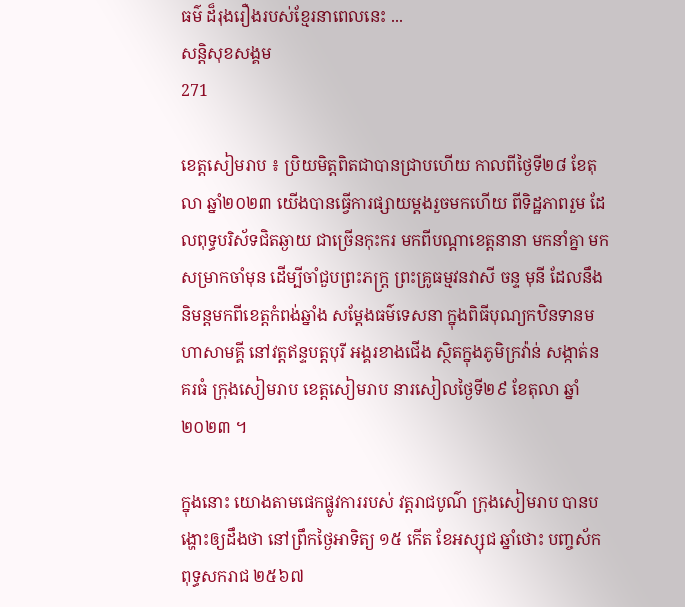ធម៌ ដ៏រុងរឿងរបស់ខ្មែរនាពេលនេះ ...
សន្តិសុខសង្គម
271

ខេត្តសៀមរាប ៖ ប្រិយមិត្តពិតជាបានជ្រាបហើយ កាលពីថ្ងៃទី២៨ ខែតុលា ឆ្នាំ២០២៣ យើងបានធ្វើការផ្សាយម្តងរួចមកហើយ ពីទិដ្ឋភាពរួម ដែលពុទ្ធបរិស័ទជិតឆ្ងាយ ជាច្រើនកុះករ មកពីបណ្តាខេត្តនានា មកនាំគ្នា មកសម្រាកចាំមុន ដើម្បីចាំជួបព្រះភក្ត្រ ព្រះគ្រូធម្មវនវាសី ចន្ទ មុនី ដែលនឹងនិមន្តមកពីខេត្តកំពង់ឆ្នាំង សម្តែងធម៌ទេសនា ក្នុងពិធីបុណ្យកឋិនទានមហាសាមគ្គី នៅវត្តឥន្ទបត្តបុរី អង្គរខាងជើង ស្ថិតក្នុងភូមិក្រវ៉ាន់ សង្កាត់នគរធំ ក្រុងសៀមរាប ខេត្តសៀមរាប នារសៀលថ្ងៃទី២៩ ខែតុលា ឆ្នាំ២០២៣ ។

ក្នុងនោះ យោងតាមផេកផ្លូវការរបស់ វត្តរាជបូណ៌ ក្រុងសៀមរាប បានបង្ហោះឲ្យដឹងថា នៅព្រឹកថ្ងៃអាទិត្យ ១៥ កើត ខែអស្សុជ ឆ្នាំថោះ បញ្ចស័ក ពុទ្ធសករាជ ២៥៦៧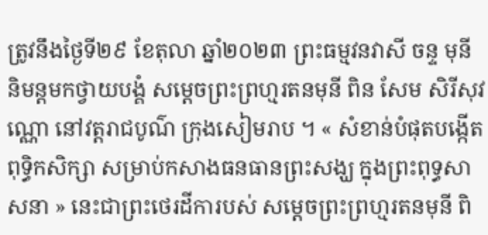ត្រូវនឹងថ្ងៃទី២៩ ខែតុលា ឆ្នាំ២០២៣ ព្រះធម្មវនវាសី ចន្ទ មុនី និមន្ដមកថ្វាយបង្គំ សម្ដេចព្រះព្រហ្មរតនមុនី ពិន សែម សិរីសុវណ្ណោ នៅវត្តរាជបូណ៌ ក្រុងសៀមរាប ។ « សំខាន់បំផុតបង្កើតពុទ្ធិកសិក្សា សម្រាប់កសាងធនធានព្រះសង្ឃ ក្នុងព្រះពុទ្ធសាសនា » នេះជាព្រះថេរដីការបស់ សម្តេចព្រះព្រហ្មរតនមុនី ពិ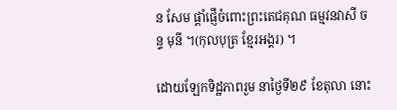ន សែម ផ្តាំផ្ញើចំពោះព្រះតេជគុណ ធម្មវនវាសី ចន្ទ មុនី ។(កុលបុត្រ ខ្មែរអង្គរ) ។

ដោយឡែកទិដ្ឋភាពរួម នាថ្ងៃទី២៩ ខែតុលា នោះ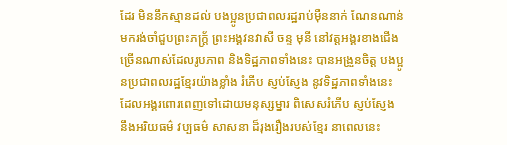ដែរ មិននឹកស្មានដល់ បងប្អូនប្រជាពលរដ្ឋរាប់ម៉ឺននាក់ ណែនណាន់ មករង់ចាំជួបព្រះភក្ត្រ័ ព្រះអង្គវនវាសី ចន្ទ មុនី នៅវត្តអង្គរខាងជើង ច្រើនណាស់ដែលរូបភាព និងទិដ្ឋភាពទាំងនេះ បានអង្រួនចិត្ត បងប្អូនប្រជាពលរដ្ឋខ្មែរយ៉ាងខ្លាំង រំភើប ស្ញប់ស្ញែង នូវទិដ្ឋភាពទាំងនេះ ដែលអង្គរពោរពេញទៅដោយមនុស្សម្នារ ពិសេសរំភើប ស្ញប់ស្ញែង នឹងអរិយធម៌ វប្បធម៌ សាសនា ដ៏រុងរឿងរបស់ខ្មែរ នាពេលនេះ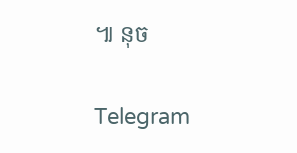៕ នុច


Telegram